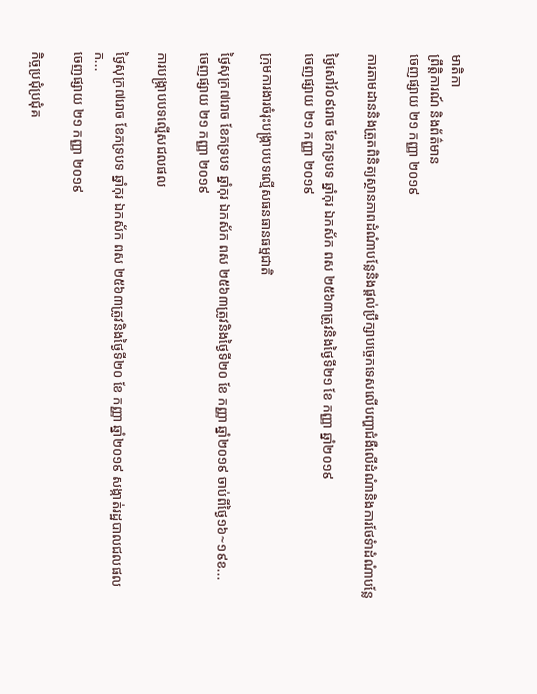មាតិកា
ព្រឹត្តិការណ៍ និងព័ត៌មាន
ចេញផ្សាយ ២១ កញ្ញា ២០១៩

ការតាមដាននិងត្រួតពិនិត្យស្ថានភាពដំណំាបន្លែនិងផ្តល់ប្រឹក្សាបច្ចេកទេសលេីបញ្ហាជំងឺលេីដំណំានិងការថែទំាដំណំាបន្លែ

ថ្ងៃសៅរ៍០៩រោច ខែភទ្របទ ឆ្នាំកុរ ឯកស័ក ពស ២៥៦៣ត្រូវនិងថ្ងៃទី២១ ខែ កញ្ញា ឆ្នាំ២០១៩
ចេញផ្សាយ ២១ កញ្ញា ២០១៩

ក្រុមការងារចំរុះបង្រ្កាបបទល្មើសធនធានធម្មជាតិ

ថ្ងៃសុក្រ៧រោច ខែភទ្របទ ឆ្នាំកុរ ឯកស័ក ពស ២៥៦៣ត្រូវនិងថ្ងៃទី២០ ខែ កញ្ញា ឆ្នាំ២០១៩ ចាប់ពីថ្ងៃ១៦~១៩ខ...
ចេញផ្សាយ ២១ កញ្ញា ២០១៩

ការបង្រ្កាបបទល្មើសជលផល

ថ្ងៃសុក្រ៧រោច ខែភទ្របទ ឆ្នាំកុរ ឯកស័ក ពស ២៥៦៣ត្រូវនិងថ្ងៃទី២០ ខែ កញ្ញា ឆ្នាំ២០១៩ សង្កាត់រដ្ឋបាលជលផលក...
ចេញផ្សាយ ២១ កញ្ញា ២០១៩

កិច្ចប្រជុំប្រជុំគ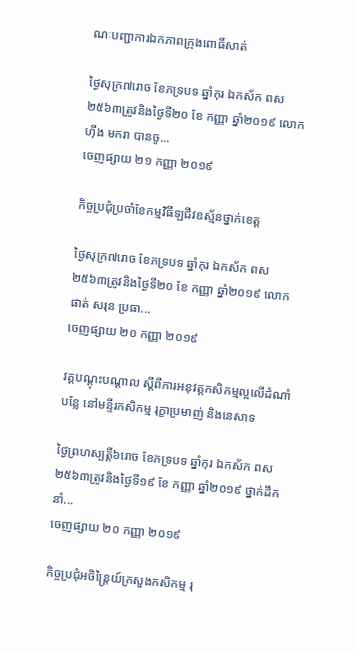ណៈបញ្ជាការឯកភាពក្រុងពោធិ៍សាត់

ថ្ងៃសុក្រ៧រោច ខែភទ្របទ ឆ្នាំកុរ ឯកស័ក ពស ២៥៦៣ត្រូវនិងថ្ងៃទី២០ ខែ កញ្ញា ឆ្នាំ២០១៩ លោក ហ៊ីង មករា បានចូ...
ចេញផ្សាយ ២១ កញ្ញា ២០១៩

កិច្ចប្រជុំប្រចាំខែកម្មវិធីឡជីវឧស្ម័នថ្នាក់ខេត្ត

ថ្ងៃសុក្រ៧រោច ខែភទ្របទ ឆ្នាំកុរ ឯកស័ក ពស ២៥៦៣ត្រូវនិងថ្ងៃទី២០ ខែ កញ្ញា ឆ្នាំ២០១៩ លោក ផាត់ សរុន ប្រធា...
ចេញផ្សាយ ២០ កញ្ញា ២០១៩

វគ្គបណ្តុះបណ្តាល ស្តីពីការអនុវត្តកសិកម្មល្អលើដំណាំបន្លែ នៅមន្ទីរកសិកម្ម រុក្ខាប្រមាញ់ និងនេសាទ

ថ្ងៃព្រហស្បត្តិ៍៦រោច ខែភទ្របទ ឆ្នាំកុរ ឯកស័ក ពស ២៥៦៣ត្រូវនិងថ្ងៃទី១៩ ខែ កញ្ញា ឆ្នាំ២០១៩ ថ្នាក់ដឹកនាំ...
ចេញផ្សាយ ២០ កញ្ញា ២០១៩

កិច្ចប្រជុំអចិន្ត្រៃយ៍ក្រសួងកសិកម្ម រុ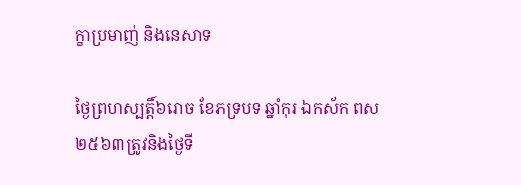ក្ខាប្រមាញ់ និងនេសាទ

ថ្ងៃព្រហស្បត្តិ៍៦រោច ខែភទ្របទ ឆ្នាំកុរ ឯកស័ក ពស ២៥៦៣ត្រូវនិងថ្ងៃទី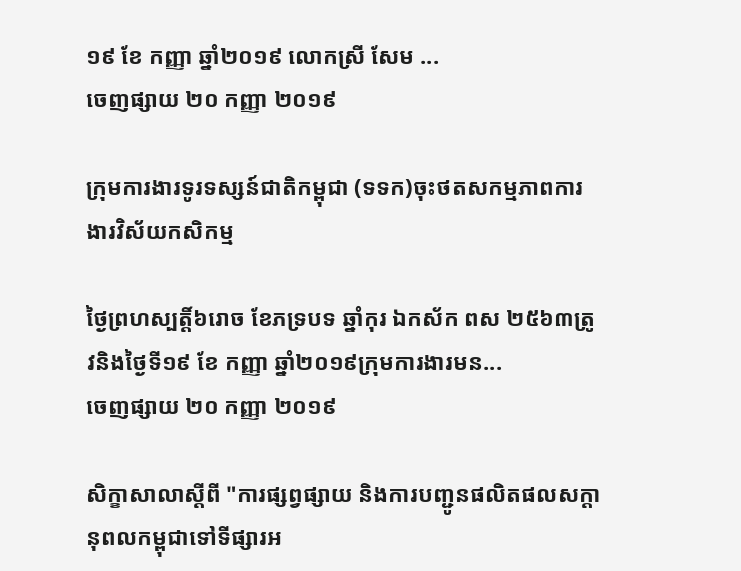១៩ ខែ កញ្ញា ឆ្នាំ២០១៩ លោកស្រី សែម ...
ចេញផ្សាយ ២០ កញ្ញា ២០១៩

ក្រុមការងារទូរទស្សន៍ជាតិកម្ពុជា (ទទក)ចុះថតសកម្មភាពការងារវិស័យកសិកម្ម

ថ្ងៃព្រហស្បត្តិ៍៦រោច ខែភទ្របទ ឆ្នាំកុរ ឯកស័ក ពស ២៥៦៣ត្រូវនិងថ្ងៃទី១៩ ខែ កញ្ញា ឆ្នាំ២០១៩ក្រុមការងារមន...
ចេញផ្សាយ ២០ កញ្ញា ២០១៩

សិក្ខាសាលាស្តីពី "ការផ្សព្វផ្សាយ និងការបញ្ជូនផលិតផលសក្តានុពលកម្ពុជាទៅទីផ្សារអ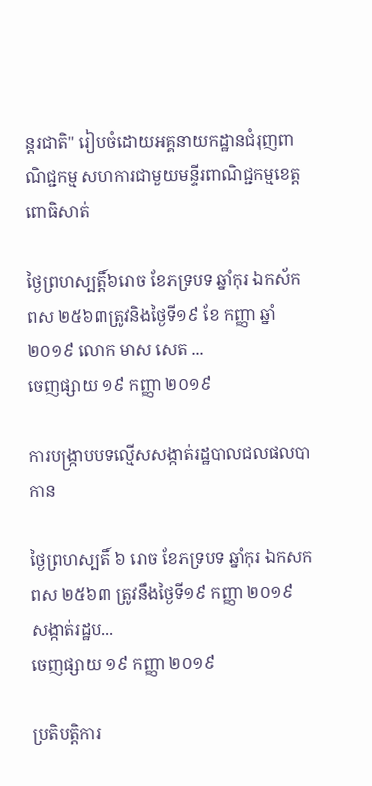ន្តរជាតិ" រៀបចំដោយអគ្គនាយកដ្ឋានជំរុញពាណិជ្ជកម្ម សហការជាមួយមន្ទីរពាណិជ្ជកម្មខេត្តពោធិសាត់

ថ្ងៃព្រហស្បត្តិ៍៦រោច ខែភទ្របទ ឆ្នាំកុរ ឯកស័ក ពស ២៥៦៣ត្រូវនិងថ្ងៃទី១៩ ខែ កញ្ញា ឆ្នាំ២០១៩ លោក មាស សេត ...
ចេញផ្សាយ ១៩ កញ្ញា ២០១៩

ការបង្រ្កាបបទល្មើសសង្កាត់រដ្ឋបាលជលផលបាកាន

ថ្ងៃព្រហស្បតិ៍ ៦ រោច ខែភទ្របទ ឆ្នាំកុរ ឯកសក ពស ២៥៦៣ ត្រូវនឹងថ្ងៃទី១៩ កញ្ញា ២០១៩  សង្កាត់រដ្ឋប...
ចេញផ្សាយ ១៩ កញ្ញា ២០១៩

ប្រតិបត្តិការ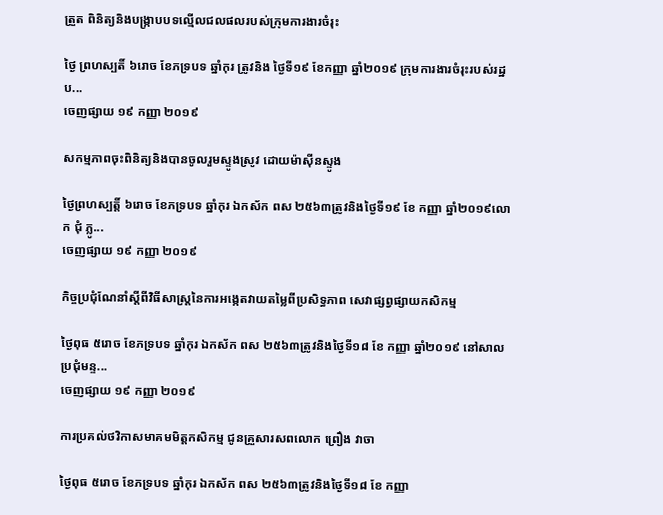ត្រួត ពិនិត្យនិងបង្រ្កាបបទល្មើលជលផលរបស់ក្រុមការងារចំរុះ

ថ្ងៃ ព្រហស្បតិ៍ ៦រោច ខែភទ្របទ ឆ្នាំកុរ ត្រូវនិង ថ្ងៃទី១៩ ខែកញ្ញា ឆ្នាំ២០១៩ ក្រុមការងារចំរុះរបស់រដ្ឋប...
ចេញផ្សាយ ១៩ កញ្ញា ២០១៩

សកម្មភាពចុះពិនិត្យនិងបានចូលរួមស្ទូងស្រូវ ដោយម៉ាស៊ីនស្ទូង

ថ្ងៃព្រហស្បត្តិ៍ ៦រោច ខែភទ្របទ ឆ្នាំកុរ ឯកស័ក ពស ២៥៦៣ត្រូវនិងថ្ងៃទី១៩ ខែ កញ្ញា ឆ្នាំ២០១៩លោក ជុំ ភ្លូ...
ចេញផ្សាយ ១៩ កញ្ញា ២០១៩

កិច្ចប្រជុំណែនាំស្តីពីវិធីសាស្ត្រនៃការអង្កេតវាយតម្លៃពីប្រសិទ្ធភាព សេវាផ្សព្វផ្សាយកសិកម្ម

ថ្ងៃពុធ ៥រោច ខែភទ្របទ ឆ្នាំកុរ ឯកស័ក ពស ២៥៦៣ត្រូវនិងថ្ងៃទី១៨ ខែ កញ្ញា ឆ្នាំ២០១៩ នៅសាលប្រជុំមន្ទ...
ចេញផ្សាយ ១៩ កញ្ញា ២០១៩

ការប្រគល់ថវិកាសមាគមមិត្តកសិកម្ម ជូនគ្រួសារសពលោក ព្រឿង វាចា

ថ្ងៃពុធ ៥រោច ខែភទ្របទ ឆ្នាំកុរ ឯកស័ក ពស ២៥៦៣ត្រូវនិងថ្ងៃទី១៨ ខែ កញ្ញា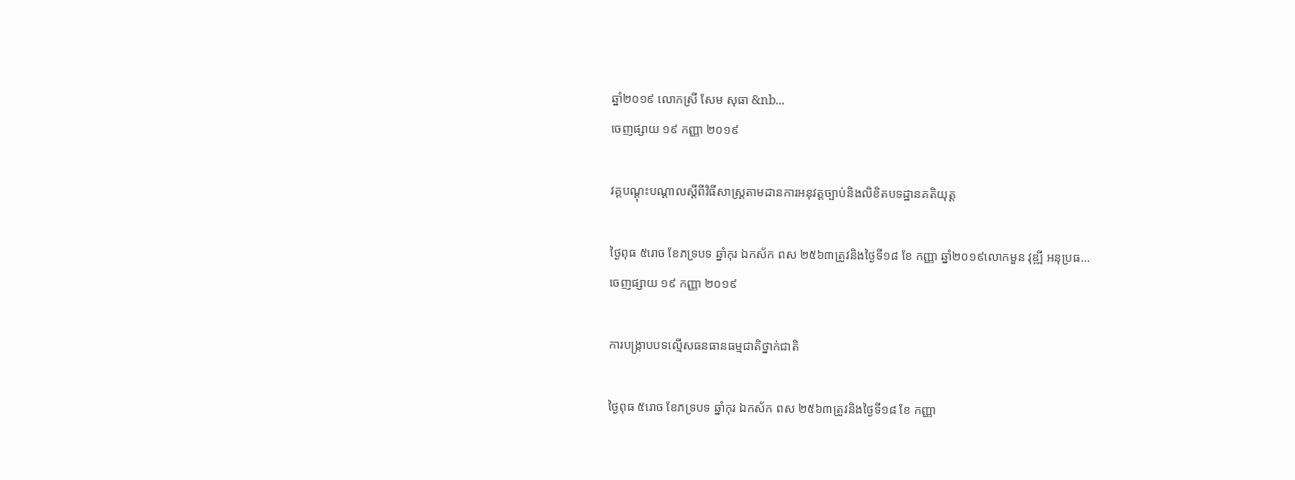ឆ្នាំ២០១៩ លោកស្រី សែម សុធា &nb...
ចេញផ្សាយ ១៩ កញ្ញា ២០១៩

វគ្គបណ្តុះបណ្តាលស្តីពីវិធីសាស្រ្តតាមដានការអនុវត្តច្បាប់និងលិខិតបទដ្ឋានគតិយុត្ត

ថ្ងៃពុធ ៥រោច ខែភទ្របទ ឆ្នាំកុរ ឯកស័ក ពស ២៥៦៣ត្រូវនិងថ្ងៃទី១៨ ខែ កញ្ញា ឆ្នាំ២០១៩លោកមួន វុឌ្ឍី អនុប្រធ...
ចេញផ្សាយ ១៩ កញ្ញា ២០១៩

ការបង្ក្រាបបទល្មើសធនធានធម្មជាតិថ្នាក់ជាតិ

ថ្ងៃពុធ ៥រោច ខែភទ្របទ ឆ្នាំកុរ ឯកស័ក ពស ២៥៦៣ត្រូវនិងថ្ងៃទី១៨ ខែ កញ្ញា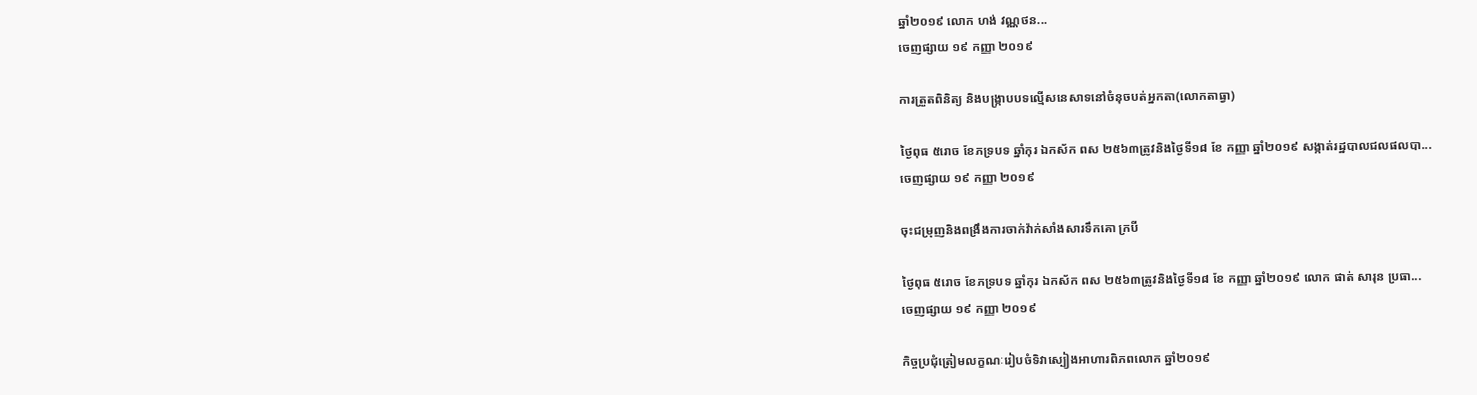ឆ្នាំ២០១៩ លោក ហង់ វណ្ណថន...
ចេញផ្សាយ ១៩ កញ្ញា ២០១៩

ការត្រួតពិនិត្យ និងបង្រ្កាបបទល្មើសនេសាទនៅចំនុចបត់អ្នកតា(លោកតាធ្វា)

ថ្ងៃពុធ ៥រោច ខែភទ្របទ ឆ្នាំកុរ ឯកស័ក ពស ២៥៦៣ត្រូវនិងថ្ងៃទី១៨ ខែ កញ្ញា ឆ្នាំ២០១៩ សង្កាត់រដ្ឋបាលជលផលបា...
ចេញផ្សាយ ១៩ កញ្ញា ២០១៩

ចុះជម្រុញនិងពង្រឹងការចាក់វ៉ាក់សាំងសារទឹកគោ ក្របី

ថ្ងៃពុធ ៥រោច ខែភទ្របទ ឆ្នាំកុរ ឯកស័ក ពស ២៥៦៣ត្រូវនិងថ្ងៃទី១៨ ខែ កញ្ញា ឆ្នាំ២០១៩ លោក ផាត់ សារុន ប្រធា...
ចេញផ្សាយ ១៩ កញ្ញា ២០១៩

កិច្ចប្រជុំត្រៀមលក្ខណៈរៀបចំទិវាស្បៀងអាហារពិភពលោក ឆ្នាំ២០១៩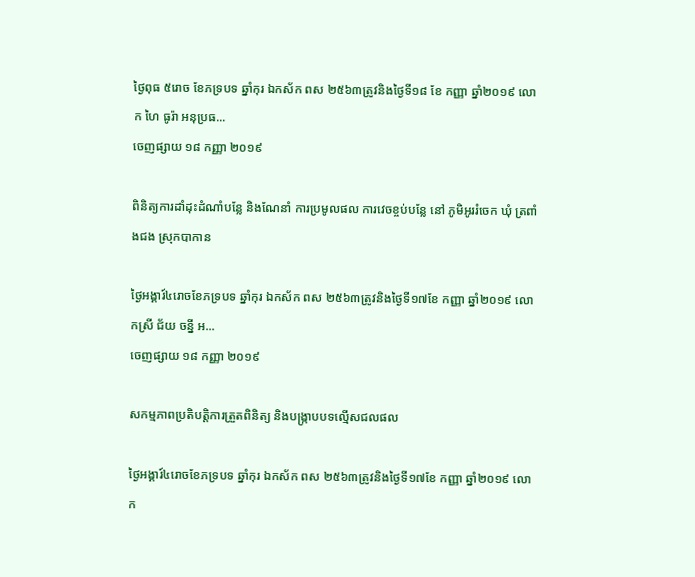ថ្ងៃពុធ ៥រោច ខែភទ្របទ ឆ្នាំកុរ ឯកស័ក ពស ២៥៦៣ត្រូវនិងថ្ងៃទី១៨ ខែ កញ្ញា ឆ្នាំ២០១៩ លោក ហៃ ធូរ៉ា អនុប្រធ...
ចេញផ្សាយ ១៨ កញ្ញា ២០១៩

ពិនិត្យការដាំដុះដំណាំបន្លែ និងណែនាំ ការប្រមូលផល ការវេចខ្ចប់បន្លែ នៅ ភូមិអូររំចេក ឃុំ ត្រពាំងជង ស្រុកបាកាន

ថ្ងៃអង្គារ៍៤រោចខែភទ្របទ ឆ្នាំកុរ ឯកស័ក ពស ២៥៦៣ត្រូវនិងថ្ងៃទី១៧ខែ កញ្ញា ឆ្នាំ២០១៩ លោកស្រី ជ័យ ចន្នី អ...
ចេញផ្សាយ ១៨ កញ្ញា ២០១៩

សកម្មភាពប្រតិបត្តិការត្រួតពិនិត្យ និងបង្រ្កាបបទល្មើសជលផល

ថ្ងៃអង្គារ៍៤រោចខែភទ្របទ ឆ្នាំកុរ ឯកស័ក ពស ២៥៦៣ត្រូវនិងថ្ងៃទី១៧ខែ កញ្ញា ឆ្នាំ២០១៩ លោក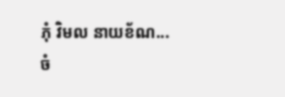ភុំ វិមល នាយខ័ណ...
ចំ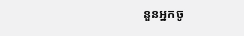នួនអ្នកចូ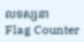លទស្សនា
Flag Counter